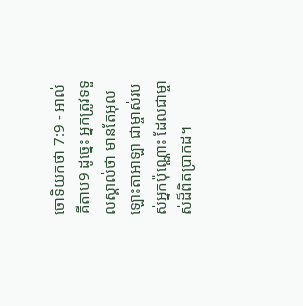ចោទិយកថា 7:9 - អាល់គីតាប9 ដូច្នេះ អ្នកត្រូវទទួលស្គាល់ថា មានតែអុលឡោះតាអាឡា ជាម្ចាស់របស់អ្នកប៉ុណ្ណោះ ដែលជាម្ចាស់ដ៏ពិតប្រាកដ។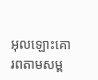អុលឡោះគោរពតាមសម្ព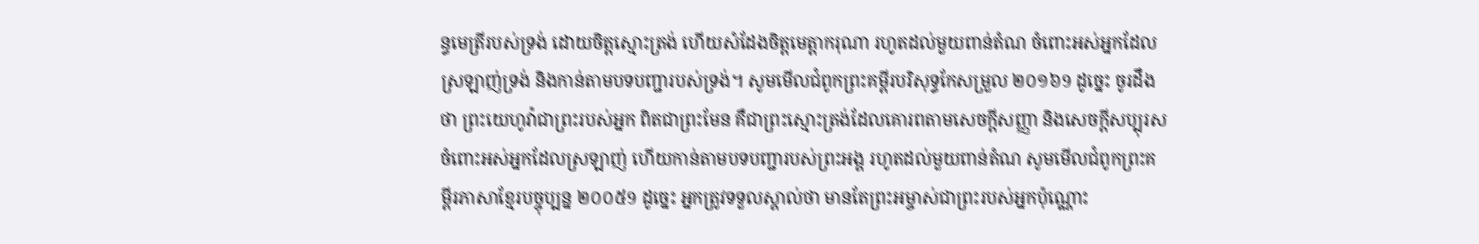ន្ធមេត្រីរបស់ទ្រង់ ដោយចិត្តស្មោះត្រង់ ហើយសំដែងចិត្តមេត្តាករុណា រហូតដល់មួយពាន់តំណ ចំពោះអស់អ្នកដែលស្រឡាញ់ទ្រង់ និងកាន់តាមបទបញ្ជារបស់ទ្រង់។ សូមមើលជំពូកព្រះគម្ពីរបរិសុទ្ធកែសម្រួល ២០១៦9 ដូច្នេះ ចូរដឹងថា ព្រះយេហូវ៉ាជាព្រះរបស់អ្នក ពិតជាព្រះមែន គឺជាព្រះស្មោះត្រង់ដែលគោរពតាមសេចក្ដីសញ្ញា និងសេចក្ដីសប្បុរស ចំពោះអស់អ្នកដែលស្រឡាញ់ ហើយកាន់តាមបទបញ្ជារបស់ព្រះអង្គ រហូតដល់មួយពាន់តំណ សូមមើលជំពូកព្រះគម្ពីរភាសាខ្មែរបច្ចុប្បន្ន ២០០៥9 ដូច្នេះ អ្នកត្រូវទទួលស្គាល់ថា មានតែព្រះអម្ចាស់ជាព្រះរបស់អ្នកប៉ុណ្ណោះ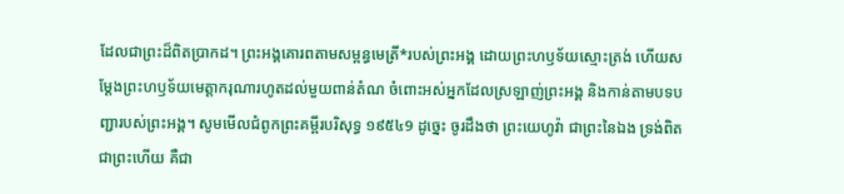ដែលជាព្រះដ៏ពិតប្រាកដ។ ព្រះអង្គគោរពតាមសម្ពន្ធមេត្រី*របស់ព្រះអង្គ ដោយព្រះហឫទ័យស្មោះត្រង់ ហើយសម្តែងព្រះហឫទ័យមេត្តាករុណារហូតដល់មួយពាន់តំណ ចំពោះអស់អ្នកដែលស្រឡាញ់ព្រះអង្គ និងកាន់តាមបទបញ្ជារបស់ព្រះអង្គ។ សូមមើលជំពូកព្រះគម្ពីរបរិសុទ្ធ ១៩៥៤9 ដូច្នេះ ចូរដឹងថា ព្រះយេហូវ៉ា ជាព្រះនៃឯង ទ្រង់ពិតជាព្រះហើយ គឺជា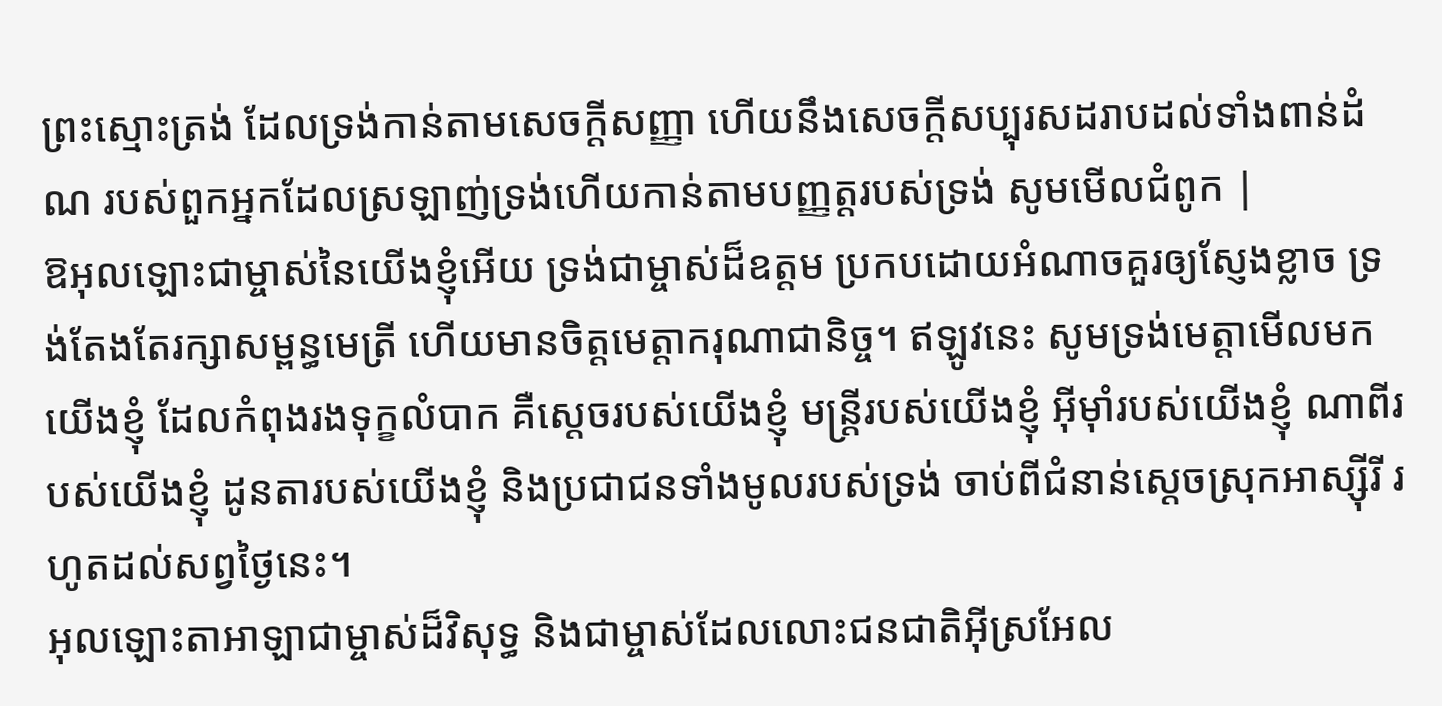ព្រះស្មោះត្រង់ ដែលទ្រង់កាន់តាមសេចក្ដីសញ្ញា ហើយនឹងសេចក្ដីសប្បុរសដរាបដល់ទាំងពាន់ដំណ របស់ពួកអ្នកដែលស្រឡាញ់ទ្រង់ហើយកាន់តាមបញ្ញត្តរបស់ទ្រង់ សូមមើលជំពូក |
ឱអុលឡោះជាម្ចាស់នៃយើងខ្ញុំអើយ ទ្រង់ជាម្ចាស់ដ៏ឧត្ដម ប្រកបដោយអំណាចគួរឲ្យស្ញែងខ្លាច ទ្រង់តែងតែរក្សាសម្ពន្ធមេត្រី ហើយមានចិត្តមេត្តាករុណាជានិច្ច។ ឥឡូវនេះ សូមទ្រង់មេត្តាមើលមកយើងខ្ញុំ ដែលកំពុងរងទុក្ខលំបាក គឺស្ដេចរបស់យើងខ្ញុំ មន្ត្រីរបស់យើងខ្ញុំ អ៊ីមុាំរបស់យើងខ្ញុំ ណាពីរបស់យើងខ្ញុំ ដូនតារបស់យើងខ្ញុំ និងប្រជាជនទាំងមូលរបស់ទ្រង់ ចាប់ពីជំនាន់ស្ដេចស្រុកអាស្ស៊ីរី រហូតដល់សព្វថ្ងៃនេះ។
អុលឡោះតាអាឡាជាម្ចាស់ដ៏វិសុទ្ធ និងជាម្ចាស់ដែលលោះជនជាតិអ៊ីស្រអែល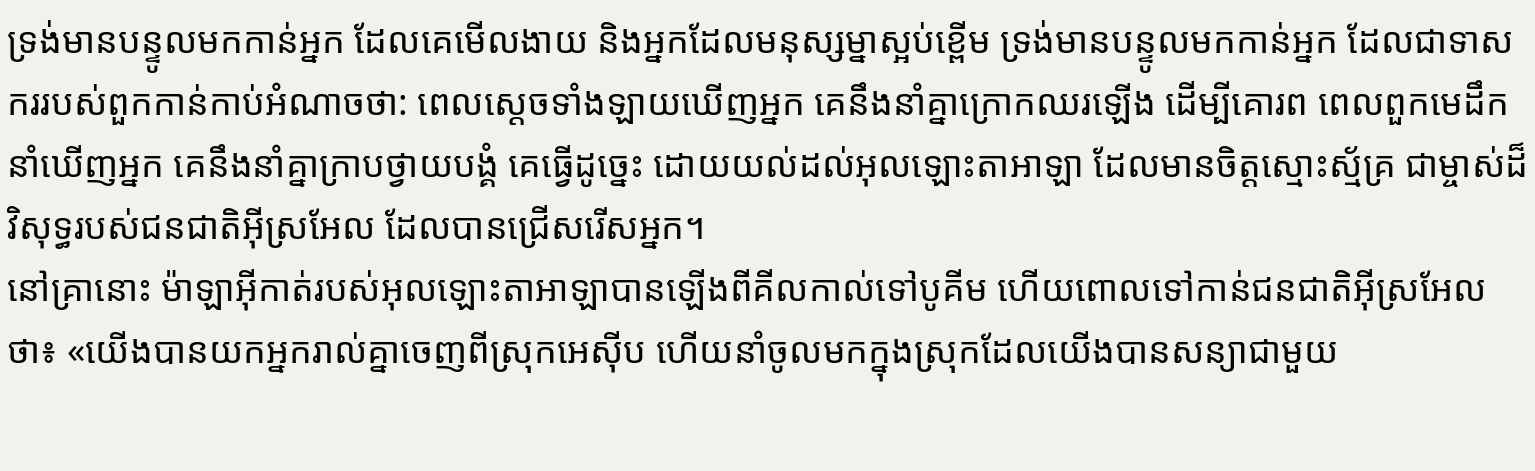ទ្រង់មានបន្ទូលមកកាន់អ្នក ដែលគេមើលងាយ និងអ្នកដែលមនុស្សម្នាស្អប់ខ្ពើម ទ្រង់មានបន្ទូលមកកាន់អ្នក ដែលជាទាសកររបស់ពួកកាន់កាប់អំណាចថា: ពេលស្ដេចទាំងឡាយឃើញអ្នក គេនឹងនាំគ្នាក្រោកឈរឡើង ដើម្បីគោរព ពេលពួកមេដឹកនាំឃើញអ្នក គេនឹងនាំគ្នាក្រាបថ្វាយបង្គំ គេធ្វើដូច្នេះ ដោយយល់ដល់អុលឡោះតាអាឡា ដែលមានចិត្តស្មោះស្ម័គ្រ ជាម្ចាស់ដ៏វិសុទ្ធរបស់ជនជាតិអ៊ីស្រអែល ដែលបានជ្រើសរើសអ្នក។
នៅគ្រានោះ ម៉ាឡាអ៊ីកាត់របស់អុលឡោះតាអាឡាបានឡើងពីគីលកាល់ទៅបូគីម ហើយពោលទៅកាន់ជនជាតិអ៊ីស្រអែលថា៖ «យើងបានយកអ្នករាល់គ្នាចេញពីស្រុកអេស៊ីប ហើយនាំចូលមកក្នុងស្រុកដែលយើងបានសន្យាជាមួយ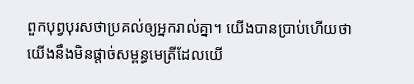ពួកបុព្វបុរសថាប្រគល់ឲ្យអ្នករាល់គ្នា។ យើងបានប្រាប់ហើយថា យើងនឹងមិនផ្តាច់សម្ពន្ធមេត្រីដែលយើ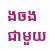ងចងជាមួយ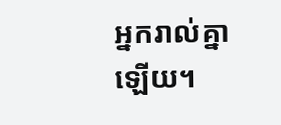អ្នករាល់គ្នាឡើយ។